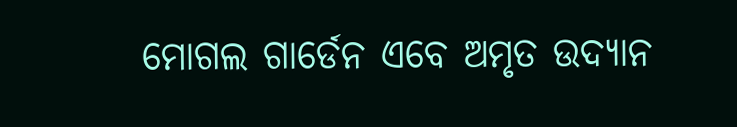ମୋଗଲ ଗାର୍ଡେନ ଏବେ ଅମୃତ ଉଦ୍ୟାନ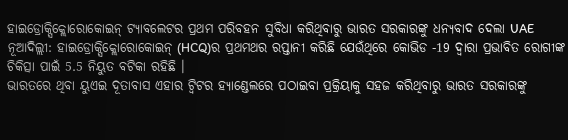ହାଇଡ୍ରୋକ୍ସିକ୍ଲୋରୋକୋଇନ୍ ଟ୍ୟାବଲେଟର ପ୍ରଥମ ପରିବହନ ସୁବିଧା କରିଥିବାରୁ ଭାରତ ସରକାରଙ୍କୁ ଧନ୍ୟବାଦ ଦେଲା UAE
ନୂଆଦିଲ୍ଲୀ: ହାଇଡ୍ରୋକ୍ସିକ୍ଲୋରୋକୋଇନ୍ (HCQ)ର ପ୍ରଥମଥର ରପ୍ତାନୀ କରିଛି ଯେଉଁଥିରେ କୋଭିଡ -19 ଦ୍ୱାରା ପ୍ରଭାବିତ ରୋଗୀଙ୍କ ଚିକିତ୍ସା ପାଇଁ 5.5 ନିୟୁତ ବଟିକା ରହିଛି ।
ଭାରତରେ ଥିବା ୟୁଏଇ ଦୂତାବାସ ଏହାର ଟ୍ୱିଟର ହ୍ୟାଣ୍ଡେଲରେ ପଠାଇବା ପ୍ରକ୍ରିୟାକୁ ସହଜ କରିଥିବାରୁ ଭାରତ ସରକାରଙ୍କୁ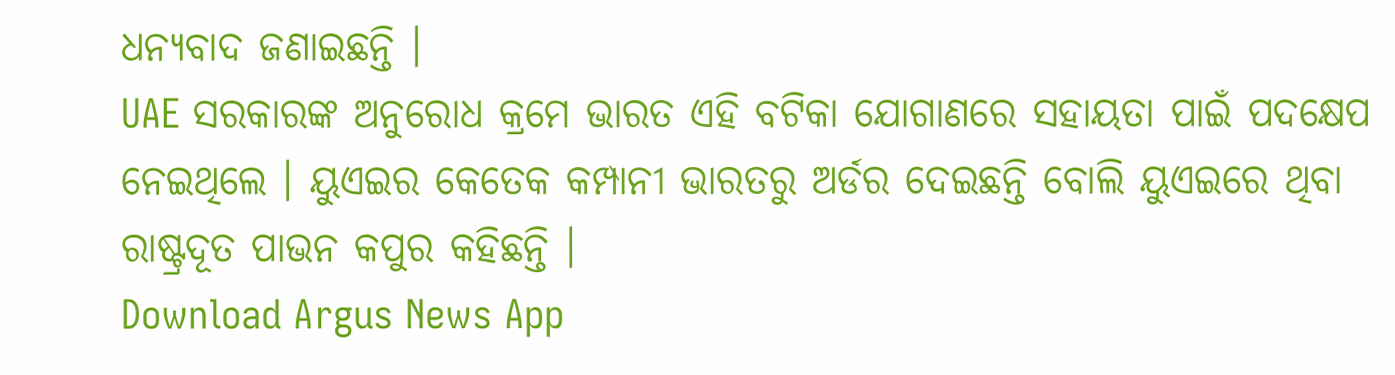ଧନ୍ୟବାଦ ଜଣାଇଛନ୍ତି ।
UAE ସରକାରଙ୍କ ଅନୁରୋଧ କ୍ରମେ ଭାରତ ଏହି ବଟିକା ଯୋଗାଣରେ ସହାୟତା ପାଇଁ ପଦକ୍ଷେପ ନେଇଥିଲେ । ୟୁଏଇର କେତେକ କମ୍ପାନୀ ଭାରତରୁ ଅର୍ଡର ଦେଇଛନ୍ତି ବୋଲି ୟୁଏଇରେ ଥିବା ରାଷ୍ଟ୍ରଦୂତ ପାଭନ କପୁର କହିଛନ୍ତି ।
Download Argus News App